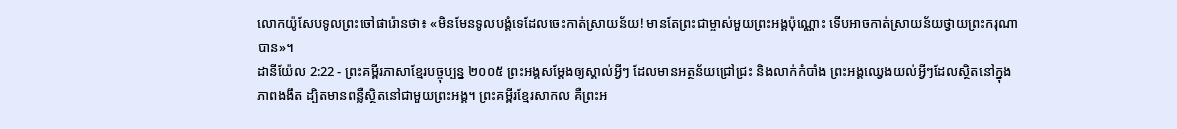លោកយ៉ូសែបទូលព្រះចៅផារ៉ោនថា៖ «មិនមែនទូលបង្គំទេដែលចេះកាត់ស្រាយន័យ! មានតែព្រះជាម្ចាស់មួយព្រះអង្គប៉ុណ្ណោះ ទើបអាចកាត់ស្រាយន័យថ្វាយព្រះករុណាបាន»។
ដានីយ៉ែល 2:22 - ព្រះគម្ពីរភាសាខ្មែរបច្ចុប្បន្ន ២០០៥ ព្រះអង្គសម្តែងឲ្យស្គាល់អ្វីៗ ដែលមានអត្ថន័យជ្រៅជ្រះ និងលាក់កំបាំង ព្រះអង្គឈ្វេងយល់អ្វីៗដែលស្ថិតនៅក្នុងភាពងងឹត ដ្បិតមានពន្លឺស្ថិតនៅជាមួយព្រះអង្គ។ ព្រះគម្ពីរខ្មែរសាកល គឺព្រះអ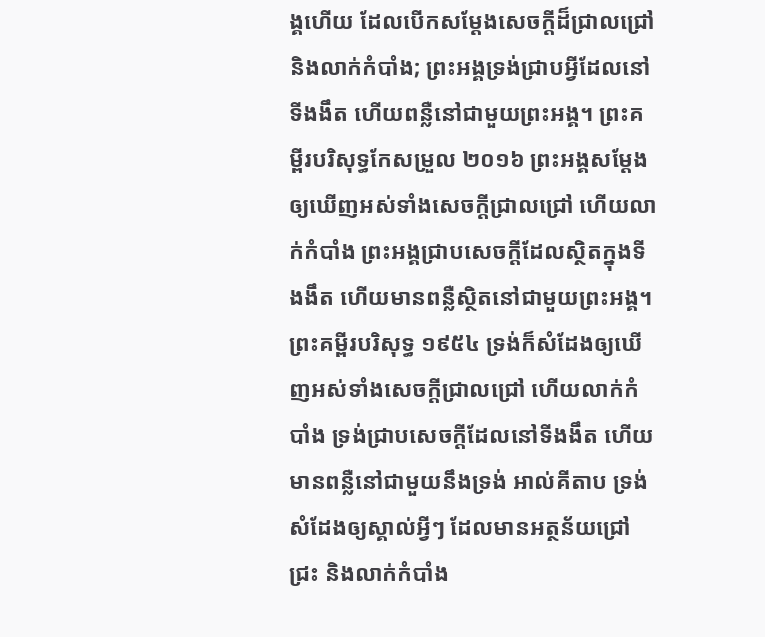ង្គហើយ ដែលបើកសម្ដែងសេចក្ដីដ៏ជ្រាលជ្រៅ និងលាក់កំបាំង; ព្រះអង្គទ្រង់ជ្រាបអ្វីដែលនៅទីងងឹត ហើយពន្លឺនៅជាមួយព្រះអង្គ។ ព្រះគម្ពីរបរិសុទ្ធកែសម្រួល ២០១៦ ព្រះអង្គសម្ដែងឲ្យឃើញអស់ទាំងសេចក្ដីជ្រាលជ្រៅ ហើយលាក់កំបាំង ព្រះអង្គជ្រាបសេចក្ដីដែលស្ថិតក្នុងទីងងឹត ហើយមានពន្លឺស្ថិតនៅជាមួយព្រះអង្គ។ ព្រះគម្ពីរបរិសុទ្ធ ១៩៥៤ ទ្រង់ក៏សំដែងឲ្យឃើញអស់ទាំងសេចក្ដីជ្រាលជ្រៅ ហើយលាក់កំបាំង ទ្រង់ជ្រាបសេចក្ដីដែលនៅទីងងឹត ហើយមានពន្លឺនៅជាមួយនឹងទ្រង់ អាល់គីតាប ទ្រង់សំដែងឲ្យស្គាល់អ្វីៗ ដែលមានអត្ថន័យជ្រៅជ្រះ និងលាក់កំបាំង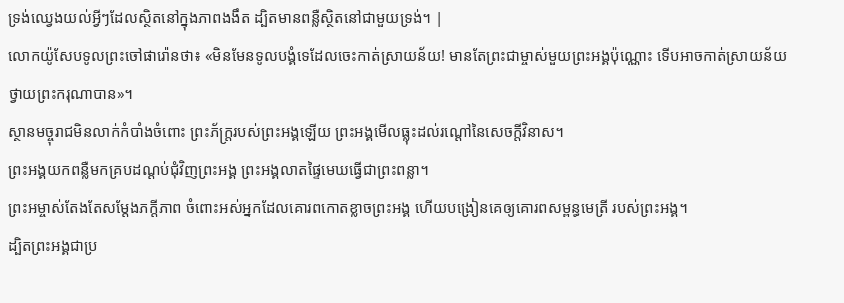ទ្រង់ឈ្វេងយល់អ្វីៗដែលស្ថិតនៅក្នុងភាពងងឹត ដ្បិតមានពន្លឺស្ថិតនៅជាមួយទ្រង់។ |
លោកយ៉ូសែបទូលព្រះចៅផារ៉ោនថា៖ «មិនមែនទូលបង្គំទេដែលចេះកាត់ស្រាយន័យ! មានតែព្រះជាម្ចាស់មួយព្រះអង្គប៉ុណ្ណោះ ទើបអាចកាត់ស្រាយន័យថ្វាយព្រះករុណាបាន»។
ស្ថានមច្ចុរាជមិនលាក់កំបាំងចំពោះ ព្រះភ័ក្ត្ររបស់ព្រះអង្គឡើយ ព្រះអង្គមើលធ្លុះដល់រណ្ដៅនៃសេចក្ដីវិនាស។
ព្រះអង្គយកពន្លឺមកគ្របដណ្ដប់ជុំវិញព្រះអង្គ ព្រះអង្គលាតផ្ទៃមេឃធ្វើជាព្រះពន្លា។
ព្រះអម្ចាស់តែងតែសម្តែងភក្ដីភាព ចំពោះអស់អ្នកដែលគោរពកោតខ្លាចព្រះអង្គ ហើយបង្រៀនគេឲ្យគោរពសម្ពន្ធមេត្រី របស់ព្រះអង្គ។
ដ្បិតព្រះអង្គជាប្រ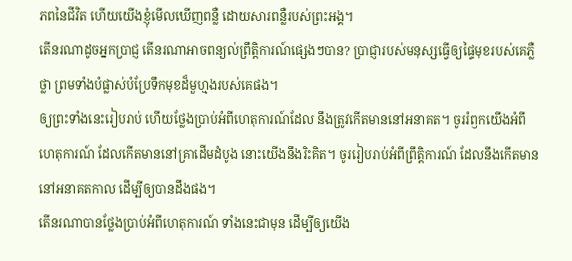ភពនៃជីវិត ហើយយើងខ្ញុំមើលឃើញពន្លឺ ដោយសារពន្លឺរបស់ព្រះអង្គ។
តើនរណាដូចអ្នកប្រាជ្ញ តើនរណាអាចពន្យល់ព្រឹត្តិការណ៍ផ្សេងៗបាន? ប្រាជ្ញារបស់មនុស្សធ្វើឲ្យផ្ទៃមុខរបស់គេភ្លឺថ្លា ព្រមទាំងបំផ្លាស់បំប្រែទឹកមុខដ៏មួហ្មងរបស់គេផង។
ឲ្យព្រះទាំងនេះរៀបរាប់ ហើយថ្លែងប្រាប់អំពីហេតុការណ៍ដែល នឹងត្រូវកើតមាននៅអនាគត។ ចូររំឭកយើងអំពីហេតុការណ៍ ដែលកើតមាននៅគ្រាដើមដំបូង នោះយើងនឹងរិះគិត។ ចូររៀបរាប់អំពីព្រឹត្តិការណ៍ ដែលនឹងកើតមាននៅអនាគតកាល ដើម្បីឲ្យបានដឹងផង។
តើនរណាបានថ្លែងប្រាប់អំពីហេតុការណ៍ ទាំងនេះជាមុន ដើម្បីឲ្យយើង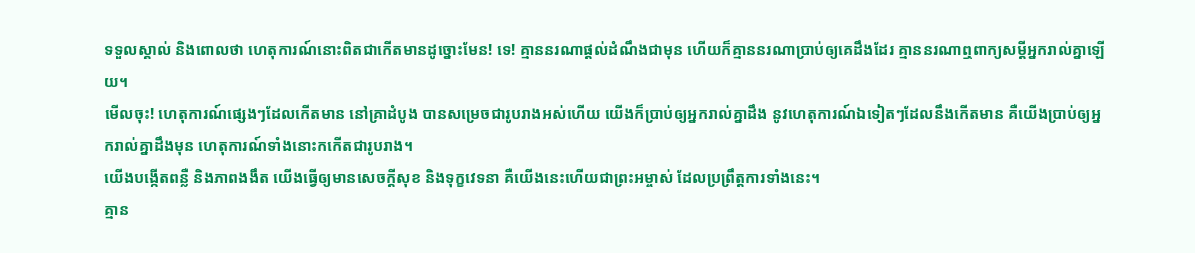ទទួលស្គាល់ និងពោលថា ហេតុការណ៍នោះពិតជាកើតមានដូច្នោះមែន! ទេ! គ្មាននរណាផ្ដល់ដំណឹងជាមុន ហើយក៏គ្មាននរណាប្រាប់ឲ្យគេដឹងដែរ គ្មាននរណាឮពាក្យសម្ដីអ្នករាល់គ្នាឡើយ។
មើលចុះ! ហេតុការណ៍ផ្សេងៗដែលកើតមាន នៅគ្រាដំបូង បានសម្រេចជារូបរាងអស់ហើយ យើងក៏ប្រាប់ឲ្យអ្នករាល់គ្នាដឹង នូវហេតុការណ៍ឯទៀតៗដែលនឹងកើតមាន គឺយើងប្រាប់ឲ្យអ្នករាល់គ្នាដឹងមុន ហេតុការណ៍ទាំងនោះកកើតជារូបរាង។
យើងបង្កើតពន្លឺ និងភាពងងឹត យើងធ្វើឲ្យមានសេចក្ដីសុខ និងទុក្ខវេទនា គឺយើងនេះហើយជាព្រះអម្ចាស់ ដែលប្រព្រឹត្តការទាំងនេះ។
គ្មាន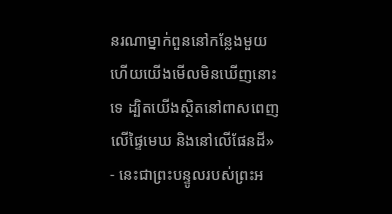នរណាម្នាក់ពួននៅកន្លែងមួយ ហើយយើងមើលមិនឃើញនោះទេ ដ្បិតយើងស្ថិតនៅពាសពេញលើផ្ទៃមេឃ និងនៅលើផែនដី» - នេះជាព្រះបន្ទូលរបស់ព្រះអ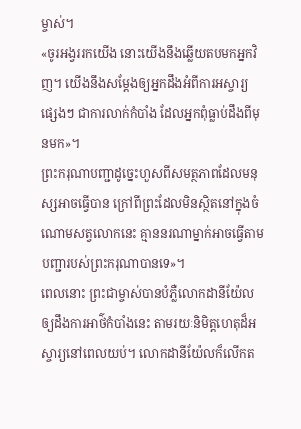ម្ចាស់។
«ចូរអង្វររកយើង នោះយើងនឹងឆ្លើយតបមកអ្នកវិញ។ យើងនឹងសម្តែងឲ្យអ្នកដឹងអំពីការអស្ចារ្យផ្សេងៗ ជាការលាក់កំបាំង ដែលអ្នកពុំធ្លាប់ដឹងពីមុនមក»។
ព្រះករុណាបញ្ជាដូច្នេះហួសពីសមត្ថភាពដែលមនុស្សអាចធ្វើបាន ក្រៅពីព្រះដែលមិនស្ថិតនៅក្នុងចំណោមសត្វលោកនេះ គ្មាននរណាម្នាក់អាចធ្វើតាមបញ្ជារបស់ព្រះករុណាបានទេ»។
ពេលនោះ ព្រះជាម្ចាស់បានបំភ្លឺលោកដានីយ៉ែលឲ្យដឹងការអាថ៌កំបាំងនេះ តាមរយៈនិមិត្តហេតុដ៏អស្ចារ្យនៅពេលយប់។ លោកដានីយ៉ែលក៏លើកត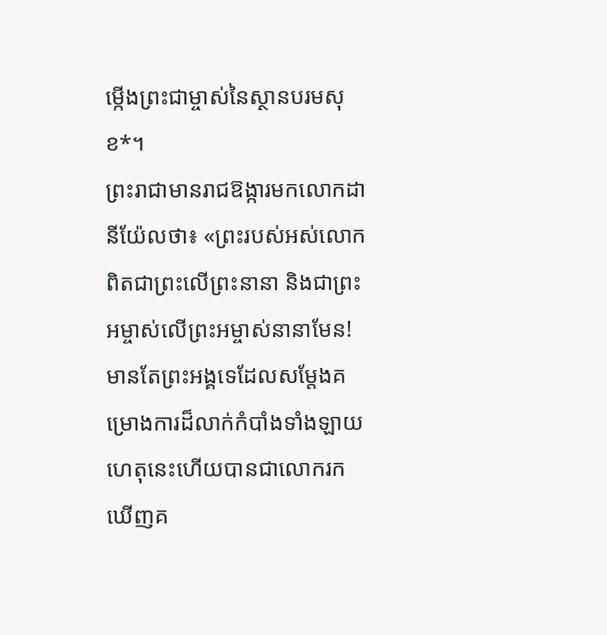ម្កើងព្រះជាម្ចាស់នៃស្ថានបរមសុខ*។
ព្រះរាជាមានរាជឱង្ការមកលោកដានីយ៉ែលថា៖ «ព្រះរបស់អស់លោកពិតជាព្រះលើព្រះនានា និងជាព្រះអម្ចាស់លើព្រះអម្ចាស់នានាមែន! មានតែព្រះអង្គទេដែលសម្តែងគម្រោងការដ៏លាក់កំបាំងទាំងឡាយ ហេតុនេះហើយបានជាលោករកឃើញគ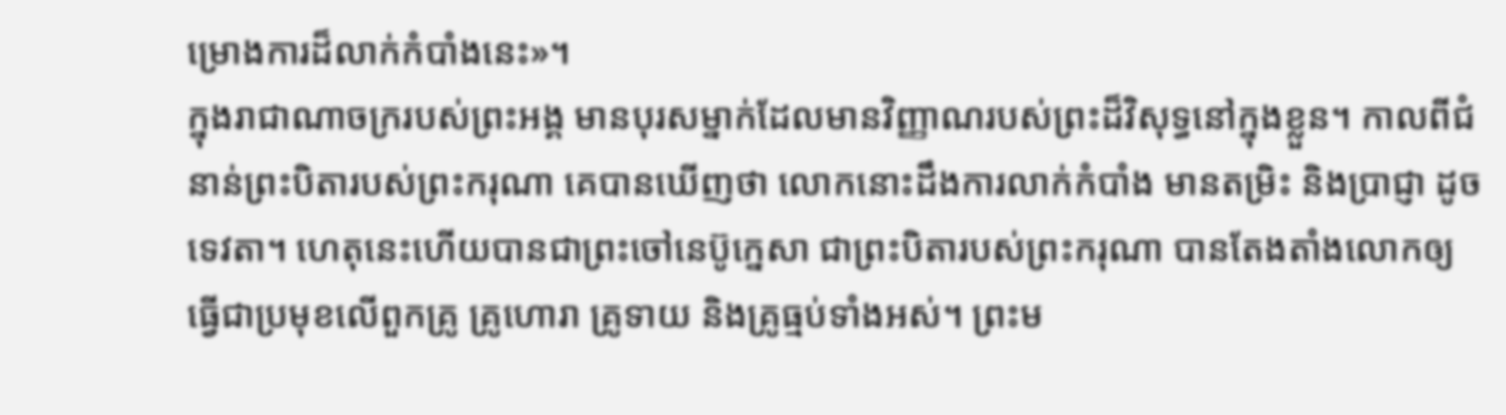ម្រោងការដ៏លាក់កំបាំងនេះ»។
ក្នុងរាជាណាចក្ររបស់ព្រះអង្គ មានបុរសម្នាក់ដែលមានវិញ្ញាណរបស់ព្រះដ៏វិសុទ្ធនៅក្នុងខ្លួន។ កាលពីជំនាន់ព្រះបិតារបស់ព្រះករុណា គេបានឃើញថា លោកនោះដឹងការលាក់កំបាំង មានតម្រិះ និងប្រាជ្ញា ដូចទេវតា។ ហេតុនេះហើយបានជាព្រះចៅនេប៊ូក្នេសា ជាព្រះបិតារបស់ព្រះករុណា បានតែងតាំងលោកឲ្យធ្វើជាប្រមុខលើពួកគ្រូ គ្រូហោរា គ្រូទាយ និងគ្រូធ្មប់ទាំងអស់។ ព្រះម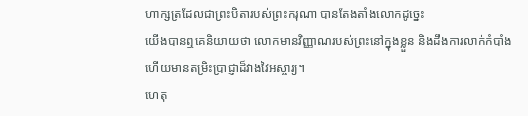ហាក្សត្រដែលជាព្រះបិតារបស់ព្រះករុណា បានតែងតាំងលោកដូច្នេះ
យើងបានឮគេនិយាយថា លោកមានវិញ្ញាណរបស់ព្រះនៅក្នុងខ្លួន និងដឹងការលាក់កំបាំង ហើយមានតម្រិះប្រាជ្ញាដ៏វាងវៃអស្ចារ្យ។
ហេតុ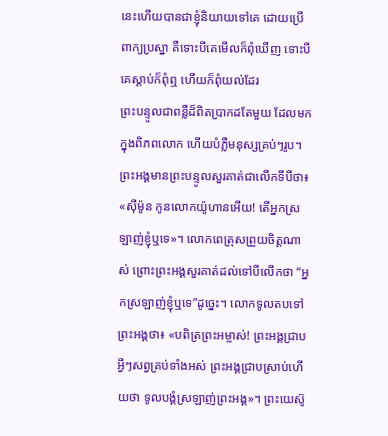នេះហើយបានជាខ្ញុំនិយាយទៅគេ ដោយប្រើពាក្យប្រស្នា គឺទោះបីគេមើលក៏ពុំឃើញ ទោះបីគេស្ដាប់ក៏ពុំឮ ហើយក៏ពុំយល់ដែរ
ព្រះបន្ទូលជាពន្លឺដ៏ពិតប្រាកដតែមួយ ដែលមកក្នុងពិភពលោក ហើយបំភ្លឺមនុស្សគ្រប់ៗរូប។
ព្រះអង្គមានព្រះបន្ទូលសួរគាត់ជាលើកទីបីថា៖ «ស៊ីម៉ូន កូនលោកយ៉ូហានអើយ! តើអ្នកស្រឡាញ់ខ្ញុំឬទេ»។ លោកពេត្រុសព្រួយចិត្តណាស់ ព្រោះព្រះអង្គសួរគាត់ដល់ទៅបីលើកថា “អ្នកស្រឡាញ់ខ្ញុំឬទេ”ដូច្នេះ។ លោកទូលតបទៅព្រះអង្គថា៖ «បពិត្រព្រះអម្ចាស់! ព្រះអង្គជ្រាបអ្វីៗសព្វគ្រប់ទាំងអស់ ព្រះអង្គជ្រាបស្រាប់ហើយថា ទូលបង្គំស្រឡាញ់ព្រះអង្គ»។ ព្រះយេស៊ូ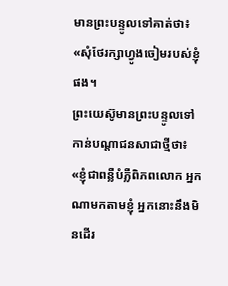មានព្រះបន្ទូលទៅគាត់ថា៖ «សុំថែរក្សាហ្វូងចៀមរបស់ខ្ញុំផង។
ព្រះយេស៊ូមានព្រះបន្ទូលទៅកាន់បណ្ដាជនសាជាថ្មីថា៖ «ខ្ញុំជាពន្លឺបំភ្លឺពិភពលោក អ្នកណាមកតាមខ្ញុំ អ្នកនោះនឹងមិនដើរ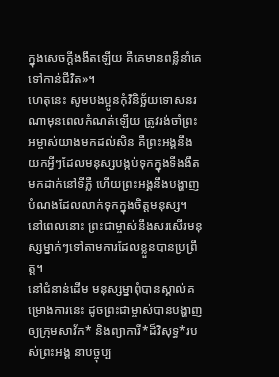ក្នុងសេចក្ដីងងឹតឡើយ គឺគេមានពន្លឺនាំគេទៅកាន់ជីវិត»។
ហេតុនេះ សូមបងប្អូនកុំវិនិច្ឆ័យទោសនរណាមុនពេលកំណត់ឡើយ ត្រូវរង់ចាំព្រះអម្ចាស់យាងមកដល់សិន គឺព្រះអង្គនឹងយកអ្វីៗដែលមនុស្សបង្កប់ទុកក្នុងទីងងឹត មកដាក់នៅទីភ្លឺ ហើយព្រះអង្គនឹងបង្ហាញបំណងដែលលាក់ទុកក្នុងចិត្តមនុស្ស។ នៅពេលនោះ ព្រះជាម្ចាស់នឹងសរសើរមនុស្សម្នាក់ៗទៅតាមការដែលខ្លួនបានប្រព្រឹត្ត។
នៅជំនាន់ដើម មនុស្សម្នាពុំបានស្គាល់គម្រោងការនេះ ដូចព្រះជាម្ចាស់បានបង្ហាញឲ្យក្រុមសាវ័ក* និងព្យាការី*ដ៏វិសុទ្ធ*របស់ព្រះអង្គ នាបច្ចុប្ប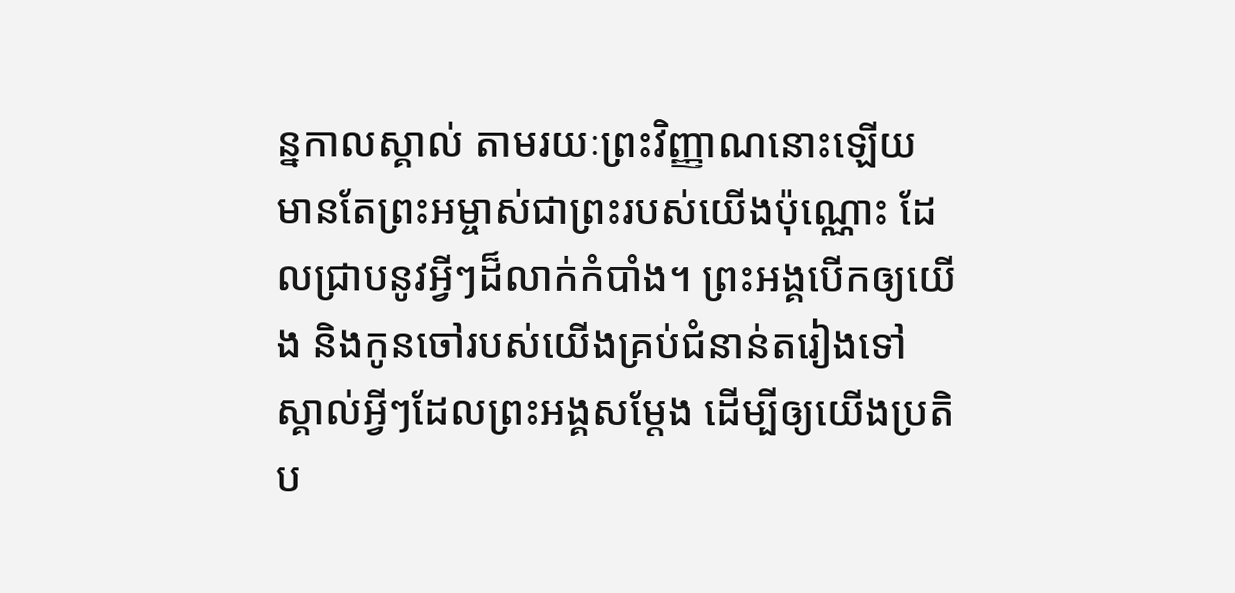ន្នកាលស្គាល់ តាមរយៈព្រះវិញ្ញាណនោះឡើយ
មានតែព្រះអម្ចាស់ជាព្រះរបស់យើងប៉ុណ្ណោះ ដែលជ្រាបនូវអ្វីៗដ៏លាក់កំបាំង។ ព្រះអង្គបើកឲ្យយើង និងកូនចៅរបស់យើងគ្រប់ជំនាន់តរៀងទៅ ស្គាល់អ្វីៗដែលព្រះអង្គសម្តែង ដើម្បីឲ្យយើងប្រតិប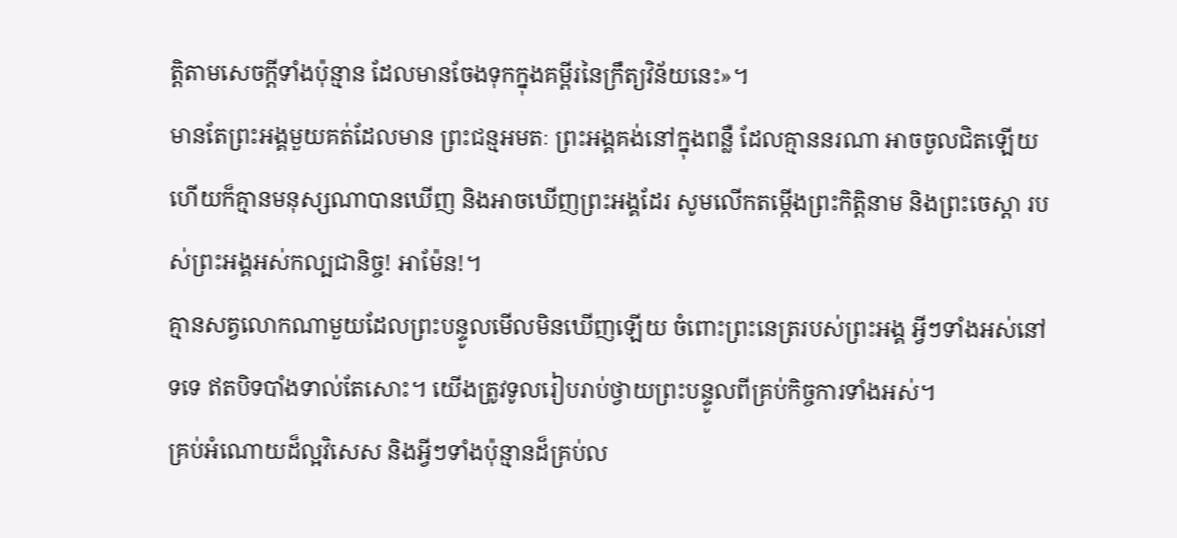ត្តិតាមសេចក្ដីទាំងប៉ុន្មាន ដែលមានចែងទុកក្នុងគម្ពីរនៃក្រឹត្យវិន័យនេះ»។
មានតែព្រះអង្គមួយគត់ដែលមាន ព្រះជន្មអមតៈ ព្រះអង្គគង់នៅក្នុងពន្លឺ ដែលគ្មាននរណា អាចចូលជិតឡើយ ហើយក៏គ្មានមនុស្សណាបានឃើញ និងអាចឃើញព្រះអង្គដែរ សូមលើកតម្កើងព្រះកិត្តិនាម និងព្រះចេស្ដា របស់ព្រះអង្គអស់កល្បជានិច្ច! អាម៉ែន!។
គ្មានសត្វលោកណាមួយដែលព្រះបន្ទូលមើលមិនឃើញឡើយ ចំពោះព្រះនេត្ររបស់ព្រះអង្គ អ្វីៗទាំងអស់នៅទទេ ឥតបិទបាំងទាល់តែសោះ។ យើងត្រូវទូលរៀបរាប់ថ្វាយព្រះបន្ទូលពីគ្រប់កិច្ចការទាំងអស់។
គ្រប់អំណោយដ៏ល្អវិសេស និងអ្វីៗទាំងប៉ុន្មានដ៏គ្រប់ល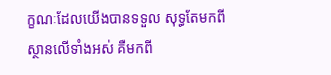ក្ខណៈដែលយើងបានទទួល សុទ្ធតែមកពីស្ថានលើទាំងអស់ គឺមកពី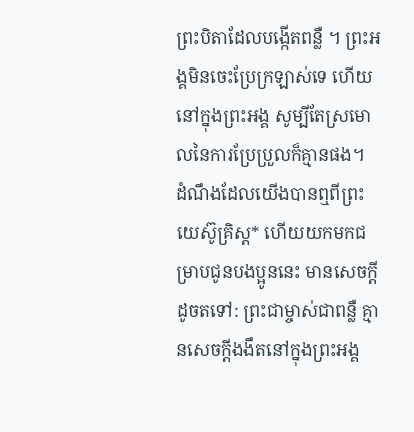ព្រះបិតាដែលបង្កើតពន្លឺ ។ ព្រះអង្គមិនចេះប្រែក្រឡាស់ទេ ហើយនៅក្នុងព្រះអង្គ សូម្បីតែស្រមោលនៃការប្រែប្រួលក៏គ្មានផង។
ដំណឹងដែលយើងបានឮពីព្រះយេស៊ូគ្រិស្ត* ហើយយកមកជម្រាបជូនបងប្អូននេះ មានសេចក្ដីដូចតទៅ: ព្រះជាម្ចាស់ជាពន្លឺ គ្មានសេចក្ដីងងឹតនៅក្នុងព្រះអង្គ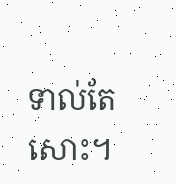ទាល់តែសោះ។